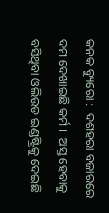କନକ ବ୍ୟୁରୋ :  ଦଶହରା ବଜାରରେ ଦମ ଦେଖାଇଛି କର୍ମ ।  ଅସ୍ତ ହେବାକୁ ବସିଥିବା ଓଲିଉଡ ଇଣ୍ଡଷ୍ଟ୍ରିକୁ ଦେଇଛି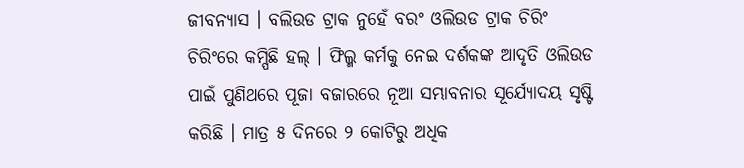ଜୀବନ୍ୟାସ । ବଲିଉଡ ଟ୍ରାକ ନୁହେଁ ବରଂ ଓଲିଉଡ ଟ୍ରାକ ଚିରିଂ ଚିରିଂରେ କମ୍ପିଛି ହଲ୍ । ଫିଲ୍ମ କର୍ମକୁ ନେଇ ଦର୍ଶକଙ୍କ ଆଦୃତି ଓଲିଉଡ ପାଇଁ ପୁଣିଥରେ ପୂଜା ବଜାରରେ ନୂଆ ସମ୍ଭାବନାର ସୂର୍ଯ୍ୟୋଦୟ ସୃଷ୍ଟି କରିଛି । ମାତ୍ର ୫ ଦିନରେ ୨ କୋଟିରୁ ଅଧିକ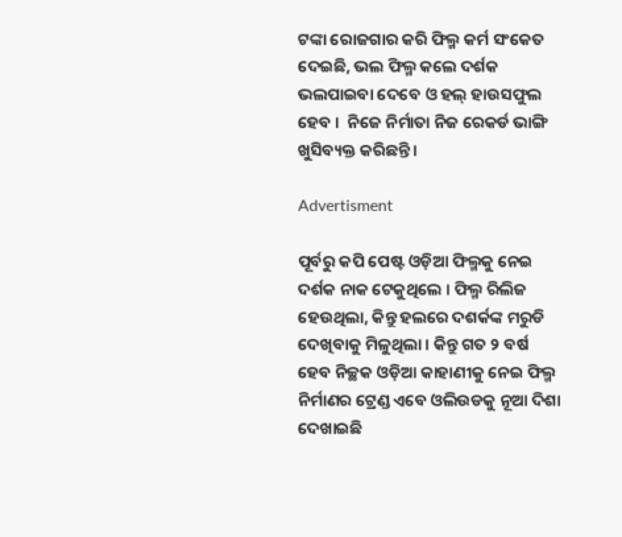ଟଙ୍କା ରୋଜଗାର କରି ଫିଲ୍ମ କର୍ମ ସଂକେତ ଦେଇଛି, ଭଲ ଫିଲ୍ମ କଲେ ଦର୍ଶକ ଭଲପାଇବା ଦେବେ ଓ ହଲ୍ ହାଉସଫୁଲ ହେବ ।  ନିଜେ ନିର୍ମାତା ନିଜ ରେକର୍ଡ ଭାଙ୍ଗି ଖୁସିବ୍ୟକ୍ତ କରିଛନ୍ତି ।

Advertisment

ପୂର୍ବରୁ କପି ପେଷ୍ଟ ଓଡ଼ିଆ ଫିଲ୍ମକୁ ନେଇ ଦର୍ଶକ ନାକ ଟେକୁଥିଲେ । ଫିଲ୍ମ ରିଲିଜ ହେଉଥିଲା, କିନ୍ତୁ ହଲରେ ଦଶର୍କଙ୍କ ମରୁଡି ଦେଖିବାକୁ ମିଳୁଥିଲା । କିନ୍ତୁ ଗତ ୨ ବର୍ଷ ହେବ ନିଚ୍ଛକ ଓଡ଼ିଆ କାହାଣୀକୁ ନେଇ ଫିଲ୍ମ ନିର୍ମାଣର ଟ୍ରେଣ୍ଡ ଏବେ ଓଲିଉଡକୁ ନୂଆ ଦିଶା ଦେଖାଇଛି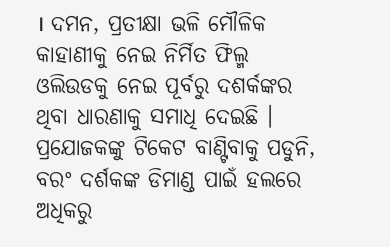। ଦମନ, ପ୍ରତୀକ୍ଷା ଭଳି ମୌଳିକ କାହାଣୀକୁ ନେଇ ନିର୍ମିତ ଫିଲ୍ମ ଓଲିଉଡକୁ ନେଇ ପୂର୍ବରୁ ଦଶର୍କଙ୍କର ଥିବା ଧାରଣାକୁ ସମାଧି ଦେଇଛି । ପ୍ରଯୋଜକଙ୍କୁ ଟିକେଟ ବାଣ୍ଟିବାକୁ ପଡୁନି, ବରଂ ଦର୍ଶକଙ୍କ ଡିମାଣ୍ଡ ପାଇଁ ହଲରେ ଅଧିକରୁ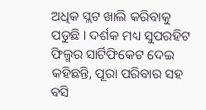ଅଧିକ ସ୍ଲଟ ଖାଲି କରିବାକୁ ପଡୁଛି । ଦର୍ଶକ ମଧ୍ୟ ସୁପରହିଟ ଫିଲ୍ମର ସାର୍ଟିଫିକେଟ ଦେଇ କହିଛନ୍ତି, ପୂରା ପରିବାର ସହ ବସି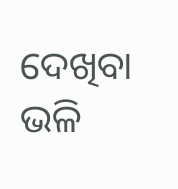ଦେଖିବା ଭଳି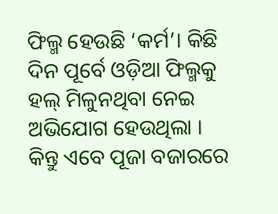ଫିଲ୍ମ ହେଉଛି ‘କର୍ମ’। କିଛି ଦିନ ପୂର୍ବେ ଓଡ଼ିଆ ଫିଲ୍ମକୁ ହଲ୍ ମିଳୁନଥିବା ନେଇ ଅଭିଯୋଗ ହେଉଥିଲା । କିନ୍ତୁ ଏବେ ପୂଜା ବଜାରରେ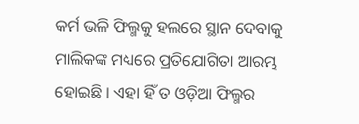କର୍ମ ଭଳି ଫିଲ୍ମକୁ ହଲରେ ସ୍ଥାନ ଦେବାକୁ ମାଲିକଙ୍କ ମଧ୍ୟରେ ପ୍ରତିଯୋଗିତା ଆରମ୍ଭ ହୋଇଛି । ଏହା ହିଁ ତ ଓଡ଼ିଆ ଫିଲ୍ମର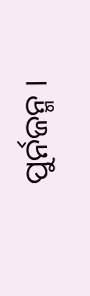ପୁର୍ନଜନ୍ମ ।